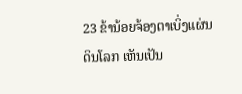23 ຂ້ານ້ອຍຈ້ອງຕາເບິ່ງແຜ່ນດິນໂລກ ເຫັນເປັນ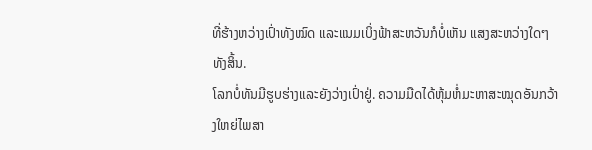ທີ່ຮ້າງຫວ່າງເປົ່າທັງໝົດ ແລະແນມເບິ່ງຟ້າສະຫວັນກໍບໍ່ເຫັນ ແສງສະຫວ່າງໃດໆທັງສິ້ນ.
ໂລກບໍ່ທັນມີຮູບຮ່າງແລະຍັງວ່າງເປົ່າຢູ່. ຄວາມມືດໄດ້ຫຸ້ມຫໍ່ມະຫາສະໝຸດອັນກວ້າງໃຫຍ່ໄພສາ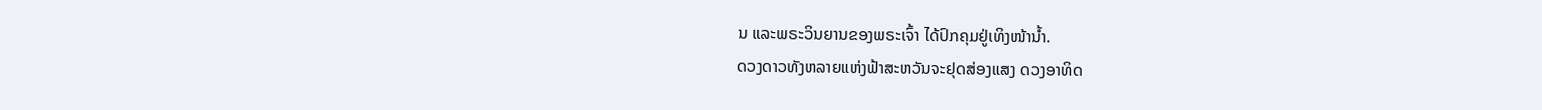ນ ແລະພຣະວິນຍານຂອງພຣະເຈົ້າ ໄດ້ປົກຄຸມຢູ່ເທິງໜ້ານໍ້າ.
ດວງດາວທັງຫລາຍແຫ່ງຟ້າສະຫວັນຈະຢຸດສ່ອງແສງ ດວງອາທິດ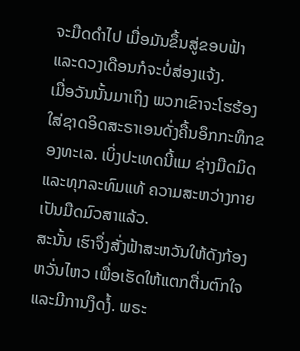ຈະມືດດຳໄປ ເມື່ອມັນຂຶ້ນສູ່ຂອບຟ້າ ແລະດວງເດືອນກໍຈະບໍ່ສ່ອງແຈ້ງ.
ເມື່ອວັນນັ້ນມາເຖິງ ພວກເຂົາຈະໂຮຮ້ອງໃສ່ຊາດອິດສະຣາເອນດັ່ງຄື້ນອຶກກະທຶກຂອງທະເລ. ເບິ່ງປະເທດນີ້ແມ ຊ່າງມືດມິດ ແລະທຸກລະທົມແທ້ ຄວາມສະຫວ່າງກາຍເປັນມືດມົວສາແລ້ວ.
ສະນັ້ນ ເຮົາຈຶ່ງສັ່ງຟ້າສະຫວັນໃຫ້ດັງກ້ອງຫວັ່ນໄຫວ ເພື່ອເຮັດໃຫ້ແຕກຕື່ນຕົກໃຈແລະມີການງຶດງໍ້. ພຣະ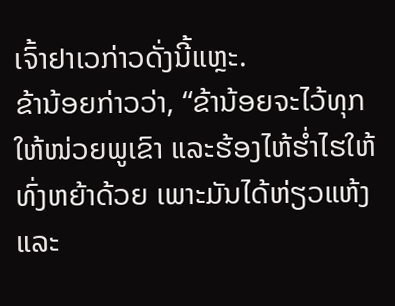ເຈົ້າຢາເວກ່າວດັ່ງນີ້ແຫຼະ.
ຂ້ານ້ອຍກ່າວວ່າ, “ຂ້ານ້ອຍຈະໄວ້ທຸກໃຫ້ໜ່ວຍພູເຂົາ ແລະຮ້ອງໄຫ້ຮໍ່າໄຮໃຫ້ທົ່ງຫຍ້າດ້ວຍ ເພາະມັນໄດ້ຫ່ຽວແຫ້ງ ແລະ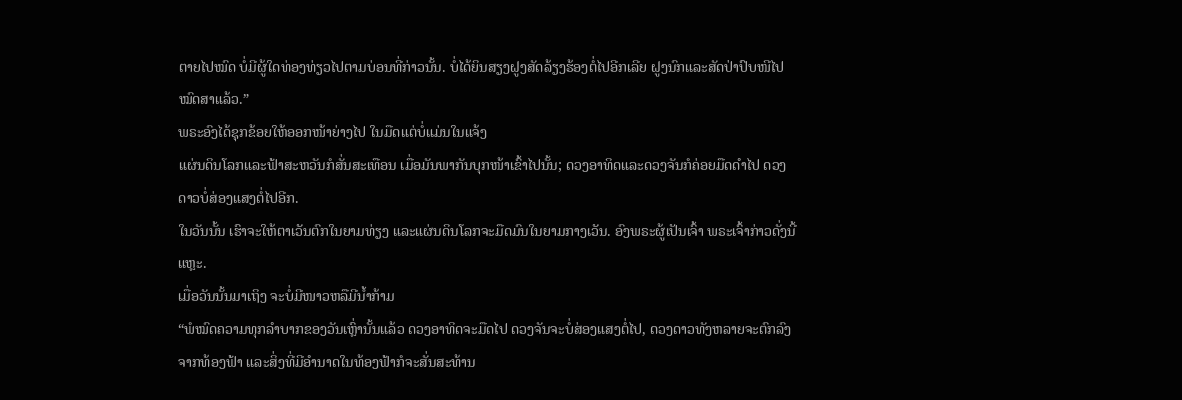ຕາຍໄປໝົດ ບໍ່ມີຜູ້ໃດທ່ອງທ່ຽວໄປຕາມບ່ອນທີ່ກ່າວນັ້ນ. ບໍ່ໄດ້ຍິນສຽງຝູງສັດລ້ຽງຮ້ອງຕໍ່ໄປອີກເລີຍ ຝູງນົກແລະສັດປ່າປົບໜີໄປໝົດສາແລ້ວ.”
ພຣະອົງໄດ້ຊຸກຂ້ອຍໃຫ້ອອກໜ້າຍ່າງໄປ ໃນມືດແຕ່ບໍ່ແມ່ນໃນແຈ້ງ
ແຜ່ນດິນໂລກແລະຟ້າສະຫວັນກໍສັ່ນສະເທືອນ ເມື່ອມັນພາກັນບຸກໜ້າເຂົ້າໄປນັ້ນ; ດວງອາທິດແລະດວງຈັນກໍຄ່ອຍມືດດຳໄປ ດວງດາວບໍ່ສ່ອງແສງຕໍ່ໄປອີກ.
ໃນວັນນັ້ນ ເຮົາຈະໃຫ້ຕາເວັນຕົກໃນຍາມທ່ຽງ ແລະແຜ່ນດິນໂລກຈະມືດມົນໃນຍາມກາງເວັນ. ອົງພຣະຜູ້ເປັນເຈົ້າ ພຣະເຈົ້າກ່າວດັ່ງນີ້ແຫຼະ.
ເມື່ອວັນນັ້ນມາເຖິງ ຈະບໍ່ມີໜາວຫລືມີນໍ້າກ້າມ
“ພໍໝົດຄວາມທຸກລຳບາກຂອງວັນເຫຼົ່ານັ້ນແລ້ວ ດວງອາທິດຈະມືດໄປ ດວງຈັນຈະບໍ່ສ່ອງແສງຕໍ່ໄປ, ດວງດາວທັງຫລາຍຈະຕົກລົງຈາກທ້ອງຟ້າ ແລະສິ່ງທີ່ມີອຳນາດໃນທ້ອງຟ້າກໍຈະສັ່ນສະທ້ານ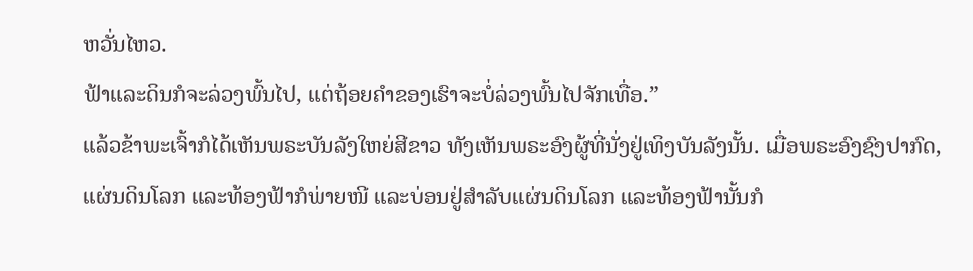ຫວັ່ນໄຫວ.
ຟ້າແລະດິນກໍຈະລ່ວງພົ້ນໄປ, ແຕ່ຖ້ອຍຄຳຂອງເຮົາຈະບໍ່ລ່ວງພົ້ນໄປຈັກເທື່ອ.”
ແລ້ວຂ້າພະເຈົ້າກໍໄດ້ເຫັນພຣະບັນລັງໃຫຍ່ສີຂາວ ທັງເຫັນພຣະອົງຜູ້ທີ່ນັ່ງຢູ່ເທິງບັນລັງນັ້ນ. ເມື່ອພຣະອົງຊົງປາກົດ, ແຜ່ນດິນໂລກ ແລະທ້ອງຟ້າກໍພ່າຍໜີ ແລະບ່ອນຢູ່ສຳລັບແຜ່ນດິນໂລກ ແລະທ້ອງຟ້ານັ້ນກໍ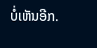ບໍ່ເຫັນອີກ.